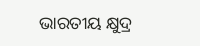ଭାରତୀୟ କ୍ଷୁଦ୍ର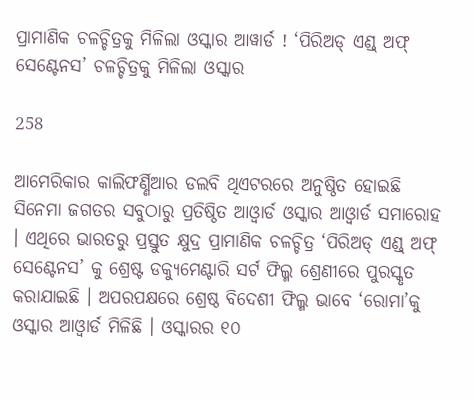ପ୍ରାମାଣିକ ଚଳଚ୍ଚିତ୍ରକୁ ମିଳିଲା ଓସ୍କାର ଆୱାର୍ଡ ! ‘ପିରିଅଡ୍ ଏଣ୍ଡ୍ ଅଫ୍ ସେଣ୍ଟେନସ’ ଚଳଚ୍ଚିତ୍ରକୁ ମିଳିଲା ଓସ୍କାର

258

ଆମେରିକାର କାଲିଫର୍ଣ୍ଣିଆର ଡଲବି ଥିଏଟରରେ ଅନୁଷ୍ଠିତ ହୋଇଛି ସିନେମା ଜଗତର ସବୁଠାରୁ ପ୍ରତିଷ୍ଠିତ ଆଓ୍ଵାର୍ଡ ଓସ୍କାର ଆଓ୍ଵାର୍ଡ ସମାରୋହ । ଏଥିରେ ଭାରତରୁ ପ୍ରସ୍ତୁତ କ୍ଷୁଦ୍ର ପ୍ରାମାଣିକ ଚଳଚ୍ଚିତ୍ର ‘ପିରିଅଡ୍ ଏଣ୍ଡ୍ ଅଫ୍ ସେଣ୍ଟେନସ’ କୁ ଶ୍ରେଷ୍ଟ ଡକ୍ୟୁମେଣ୍ଟାରି ସର୍ଟ ଫିଲ୍ମ ଶ୍ରେଣୀରେ ପୁରସ୍କୃତ କରାଯାଇଛି । ଅପରପକ୍ଷରେ ଶ୍ରେଷ୍ଠ ବିଦେଶୀ ଫିଲ୍ମ ଭାବେ ‘ରୋମା’କୁ ଓସ୍କାର ଆଓ୍ଵାର୍ଡ ମିଳିଛି । ଓସ୍କାରର ୧୦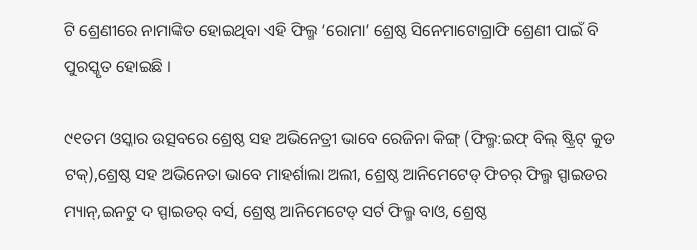ଟି ଶ୍ରେଣୀରେ ନାମାଙ୍କିତ ହୋଇଥିବା ଏହି ଫିଲ୍ମ ‘ରୋମା’ ଶ୍ରେଷ୍ଠ ସିନେମାଟୋଗ୍ରାଫି ଶ୍ରେଣୀ ପାଇଁ ବି ପୁରସ୍କୃତ ହୋଇଛି ।

୯୧ତମ ଓସ୍କାର ଉତ୍ସବରେ ଶ୍ରେଷ୍ଠ ସହ ଅଭିନେତ୍ରୀ ଭାବେ ରେଜିନା କିଙ୍ଗ୍ (ଫିଲ୍ମ:ଇଫ୍ ବିଲ୍ ଷ୍ଟ୍ରିଟ୍ କୁଡ ଟକ୍),ଶ୍ରେଷ୍ଠ ସହ ଅଭିନେତା ଭାବେ ମାହର୍ଶାଲା ଅଲୀ, ଶ୍ରେଷ୍ଠ ଆନିମେଟେଡ୍ ଫିଚର୍ ଫିଲ୍ମ ସ୍ପାଇଡର ମ୍ୟାନ୍,ଇନଟୁ ଦ ସ୍ପାଇଡର୍ ବର୍ସ, ଶ୍ରେଷ୍ଠ ଆନିମେଟେଡ୍ ସର୍ଟ ଫିଲ୍ମ ବାଓ, ଶ୍ରେଷ୍ଠ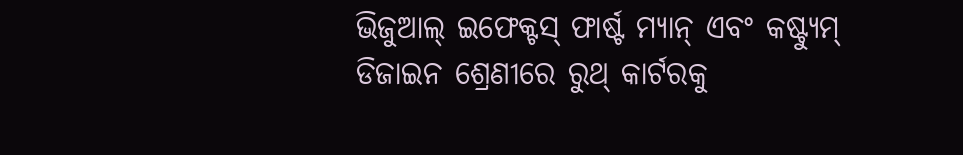ଭିଜୁଆଲ୍ ଇଫେକ୍ଟସ୍ ଫାର୍ଷ୍ଟ ମ୍ୟାନ୍ ଏବଂ କଷ୍ଟ୍ୟୁମ୍ ଡିଜାଇନ ଶ୍ରେଣୀରେ ରୁଥ୍ କାର୍ଟରକୁ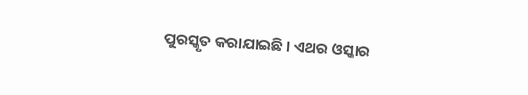ପୁରସ୍କୃତ କରାଯାଇଛି । ଏଥର ଓସ୍କାର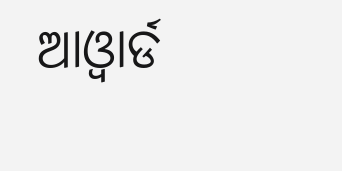ଆଓ୍ଵାର୍ଡ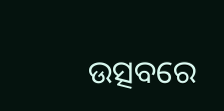ଉତ୍ସବରେ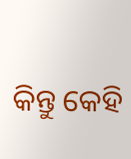କିନ୍ତୁ କେହି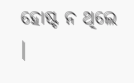ହୋଷ୍ଟ ନ ଥିଲେ ।